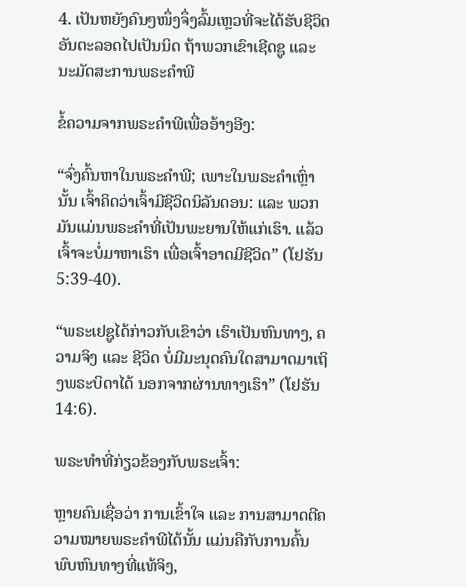4. ເປັນຫຍັງຄົນໆໜຶ່ງຈຶ່ງລົ້ມເຫຼວທີ່ຈະໄດ້ຮັບຊີວິດອັນຕະລອດໄປເປັນນິດ ຖ້າພວກເຂົາເຊີດຊູ ແລະ ນະມັດສະການພຣະຄຳພີ

ຂໍ້ຄວາມຈາກພຣະຄໍາພີເພື່ອອ້າງອີງ:

“ຈົ່ງຄົ້ນຫາໃນພຣະຄຳພີ; ເພາະໃນພຣະຄຳເຫຼົ່ານັ້ນ ເຈົ້າຄິດວ່າເຈົ້າມີຊີວິດນິລັນດອນ: ແລະ ພວກມັນແມ່ນພຣະຄຳທີ່ເປັນພະຍານໃຫ້ແກ່ເຮົາ. ແລ້ວເຈົ້າຈະບໍ່ມາຫາເຮົາ ເພື່ອເຈົ້າອາດມີຊີວິດ” (ໂຢຮັນ 5:39-40).

“ພຣະເຢຊູໄດ້ກ່າວກັບເຂົາວ່າ ເຮົາເປັນຫົນທາງ, ຄວາມຈິງ ແລະ ຊີວິດ ບໍ່ມີມະນຸດຄົນໃດສາມາດມາເຖິງພຣະບິດາໄດ້ ນອກຈາກຜ່ານທາງເຮົາ” (ໂຢຮັນ 14:6).

ພຣະທຳທີ່ກ່ຽວຂ້ອງກັບພຣະເຈົ້າ:

ຫຼາຍຄົນເຊື່ອວ່າ ການເຂົ້າໃຈ ແລະ ການສາມາດຕີຄວາມໝາຍພຣະຄຳພີໄດ້ນັ້ນ ແມ່ນຄືກັບການຄົ້ນພົບຫົນທາງທີ່ແທ້ຈິງ,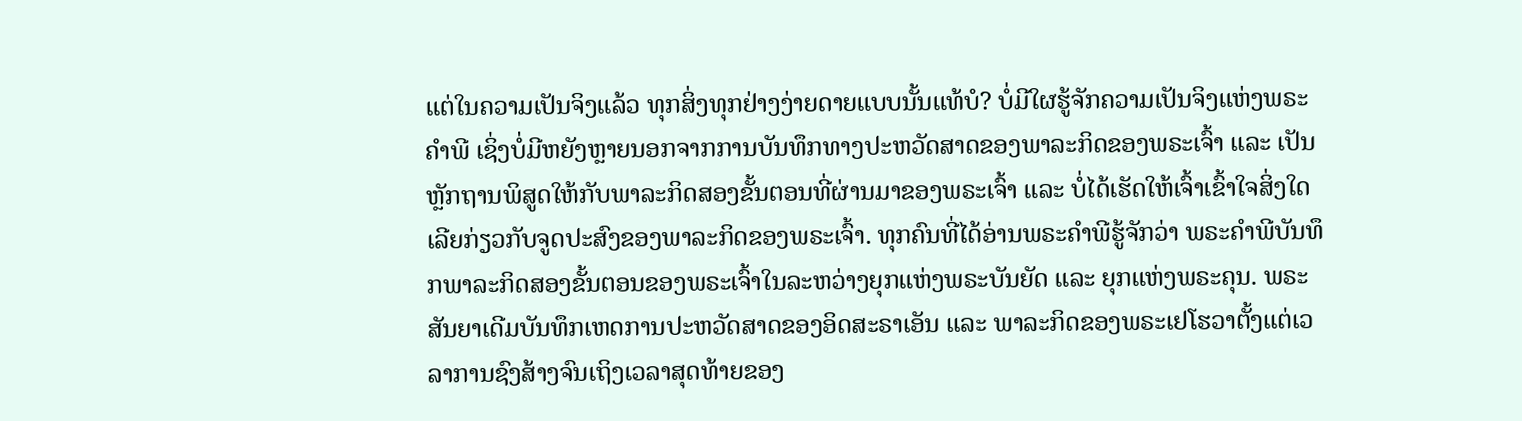ແຕ່ໃນຄວາມເປັນຈິງແລ້ວ ທຸກສິ່ງທຸກຢ່າງງ່າຍດາຍແບບນັ້ນແທ້ບໍ? ບໍ່ມີໃຜຮູ້ຈັກຄວາມເປັນຈິງແຫ່ງພຣະຄຳພີ ເຊິ່ງບໍ່ມີຫຍັງຫຼາຍນອກຈາກການບັນທຶກທາງປະຫວັດສາດຂອງພາລະກິດຂອງພຣະເຈົ້າ ແລະ ເປັນຫຼັກຖານພິສູດໃຫ້ກັບພາລະກິດສອງຂັ້ນຕອນທີ່ຜ່ານມາຂອງພຣະເຈົ້າ ແລະ ບໍ່ໄດ້ເຮັດໃຫ້ເຈົ້າເຂົ້າໃຈສິ່ງໃດເລີຍກ່ຽວກັບຈູດປະສົງຂອງພາລະກິດຂອງພຣະເຈົ້າ. ທຸກຄົນທີ່ໄດ້ອ່ານພຣະຄຳພີຮູ້ຈັກວ່າ ພຣະຄຳພີບັນທຶກພາລະກິດສອງຂັ້ນຕອນຂອງພຣະເຈົ້າໃນລະຫວ່າງຍຸກແຫ່ງພຣະບັນຍັດ ແລະ ຍຸກແຫ່ງພຣະຄຸນ. ພຣະສັນຍາເດີມບັນທຶກເຫດການປະຫວັດສາດຂອງອິດສະຣາເອັນ ແລະ ພາລະກິດຂອງພຣະເຢໂຮວາຕັ້ງແຕ່ເວລາການຊົງສ້າງຈົນເຖິງເວລາສຸດທ້າຍຂອງ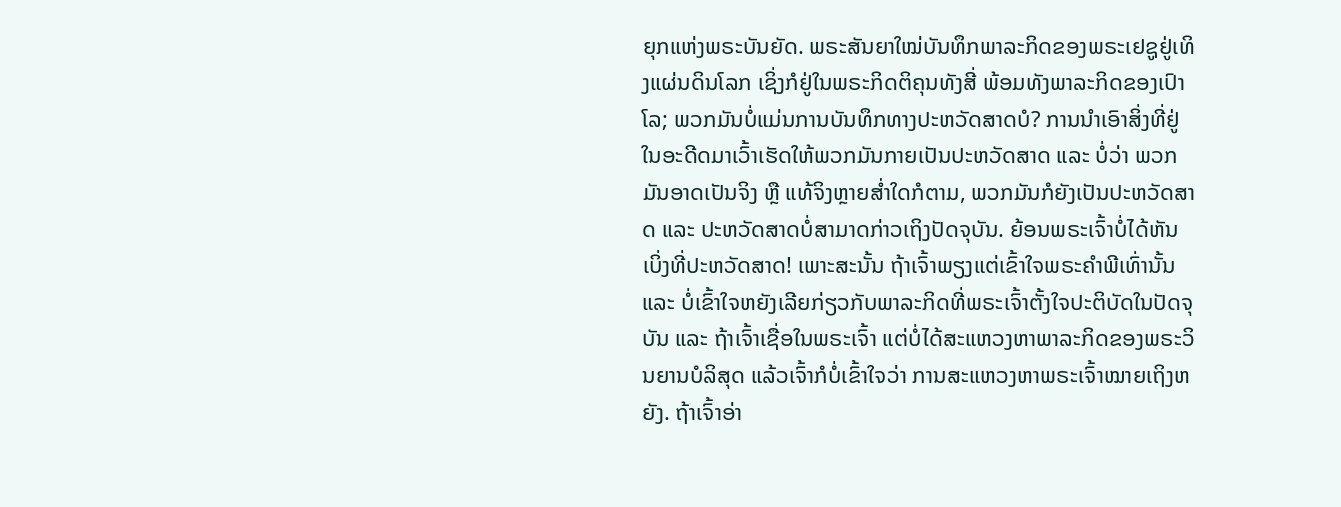ຍຸກແຫ່ງພຣະບັນຍັດ. ພຣະສັນຍາໃໝ່ບັນທຶກພາລະກິດຂອງພຣະເຢຊູຢູ່ເທິງແຜ່ນດິນໂລກ ເຊິ່ງກໍຢູ່ໃນພຣະກິດຕິຄຸນທັງສີ່ ພ້ອມທັງພາລະກິດຂອງເປົາໂລ; ພວກມັນບໍ່ແມ່ນການບັນທຶກທາງປະຫວັດສາດບໍ? ການນໍາເອົາສິ່ງທີ່ຢູ່ໃນອະດີດມາເວົ້າເຮັດໃຫ້ພວກມັນກາຍເປັນປະຫວັດສາດ ແລະ ບໍ່ວ່າ ພວກມັນອາດເປັນຈິງ ຫຼື ແທ້ຈິງຫຼາຍສໍ່າໃດກໍຕາມ, ພວກມັນກໍຍັງເປັນປະຫວັດສາດ ແລະ ປະຫວັດສາດບໍ່ສາມາດກ່າວເຖິງປັດຈຸບັນ. ຍ້ອນພຣະເຈົ້າບໍ່ໄດ້ຫັນເບິ່ງທີ່ປະຫວັດສາດ! ເພາະສະນັ້ນ ຖ້າເຈົ້າພຽງແຕ່ເຂົ້າໃຈພຣະຄຳພີເທົ່ານັ້ນ ແລະ ບໍ່ເຂົ້າໃຈຫຍັງເລີຍກ່ຽວກັບພາລະກິດທີ່ພຣະເຈົ້າຕັ້ງໃຈປະຕິບັດໃນປັດຈຸບັນ ແລະ ຖ້າເຈົ້າເຊື່ອໃນພຣະເຈົ້າ ແຕ່ບໍ່ໄດ້ສະແຫວງຫາພາລະກິດຂອງພຣະວິນຍານບໍລິສຸດ ແລ້ວເຈົ້າກໍບໍ່ເຂົ້າໃຈວ່າ ການສະແຫວງຫາພຣະເຈົ້າໝາຍເຖິງຫຍັງ. ຖ້າເຈົ້າອ່າ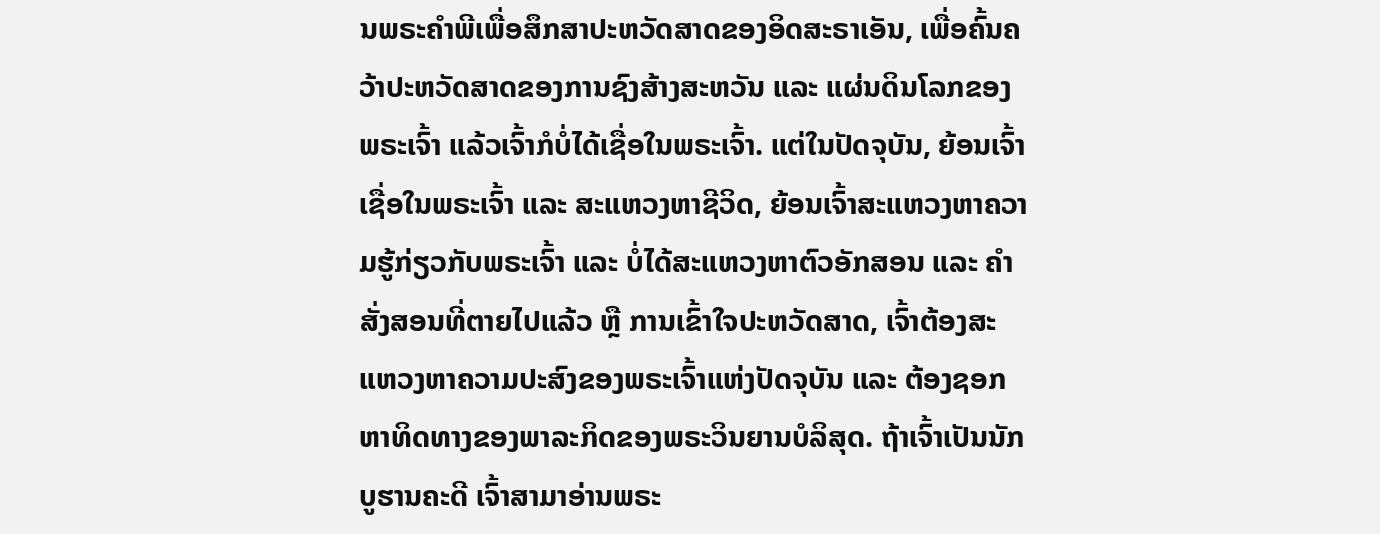ນພຣະຄຳພີເພື່ອສຶກສາປະຫວັດສາດຂອງອິດສະຣາເອັນ, ເພື່ອຄົ້ນຄວ້າປະຫວັດສາດຂອງການຊົງສ້າງສະຫວັນ ແລະ ແຜ່ນດິນໂລກຂອງພຣະເຈົ້າ ແລ້ວເຈົ້າກໍບໍ່ໄດ້ເຊື່ອໃນພຣະເຈົ້າ. ແຕ່ໃນປັດຈຸບັນ, ຍ້ອນເຈົ້າເຊື່ອໃນພຣະເຈົ້າ ແລະ ສະແຫວງຫາຊີວິດ, ຍ້ອນເຈົ້າສະແຫວງຫາຄວາມຮູ້ກ່ຽວກັບພຣະເຈົ້າ ແລະ ບໍ່ໄດ້ສະແຫວງຫາຕົວອັກສອນ ແລະ ຄຳສັ່ງສອນທີ່ຕາຍໄປແລ້ວ ຫຼື ການເຂົ້າໃຈປະຫວັດສາດ, ເຈົ້າຕ້ອງສະແຫວງຫາຄວາມປະສົງຂອງພຣະເຈົ້າແຫ່ງປັດຈຸບັນ ແລະ ຕ້ອງຊອກຫາທິດທາງຂອງພາລະກິດຂອງພຣະວິນຍານບໍລິສຸດ. ຖ້າເຈົ້າເປັນນັກບູຮານຄະດີ ເຈົ້າສາມາອ່ານພຣະ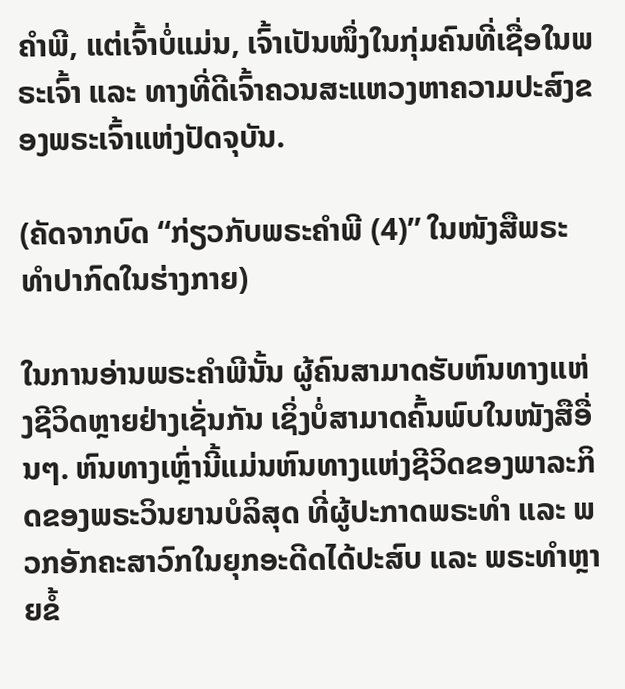ຄຳພີ, ແຕ່ເຈົ້າບໍ່ແມ່ນ, ເຈົ້າເປັນໜຶ່ງໃນກຸ່ມຄົນທີ່ເຊື່ອໃນພຣະເຈົ້າ ແລະ ທາງທີ່ດີເຈົ້າຄວນສະແຫວງຫາຄວາມປະສົງຂອງພຣະເຈົ້າແຫ່ງປັດຈຸບັນ.

(ຄັດຈາກບົດ “ກ່ຽວກັບພຣະຄຳພີ (4)” ໃນໜັງສືພຣະທໍາປາກົດໃນຮ່າງກາຍ)

ໃນການອ່ານພຣະຄຳພີນັ້ນ ຜູ້ຄົນສາມາດຮັບຫົນທາງແຫ່ງຊີວິດຫຼາຍຢ່າງເຊັ່ນກັນ ເຊິ່ງບໍ່ສາມາດຄົ້ນພົບໃນໜັງສືອື່ນໆ. ຫົນທາງເຫຼົ່ານີ້ແມ່ນຫົນທາງແຫ່ງຊີວິດຂອງພາລະກິດຂອງພຣະວິນຍານບໍລິສຸດ ທີ່ຜູ້ປະກາດພຣະທຳ ແລະ ພວກອັກຄະສາວົກໃນຍຸກອະດີດໄດ້ປະສົບ ແລະ ພຣະທຳຫຼາຍຂໍ້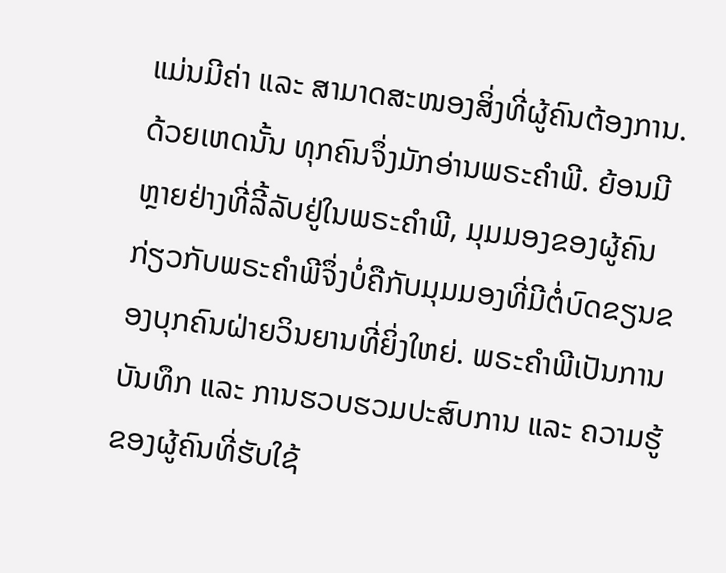ແມ່ນມີຄ່າ ແລະ ສາມາດສະໜອງສິ່ງທີ່ຜູ້ຄົນຕ້ອງການ. ດ້ວຍເຫດນັ້ນ ທຸກຄົນຈຶ່ງມັກອ່ານພຣະຄຳພີ. ຍ້ອນມີຫຼາຍຢ່າງທີ່ລີ້ລັບຢູ່ໃນພຣະຄຳພີ, ມຸມມອງຂອງຜູ້ຄົນກ່ຽວກັບພຣະຄຳພີຈຶ່ງບໍ່ຄືກັບມຸມມອງທີ່ມີຕໍ່ບົດຂຽນຂອງບຸກຄົນຝ່າຍວິນຍານທີ່ຍິ່ງໃຫຍ່. ພຣະຄຳພີເປັນການບັນທຶກ ແລະ ການຮວບຮວມປະສົບການ ແລະ ຄວາມຮູ້ຂອງຜູ້ຄົນທີ່ຮັບໃຊ້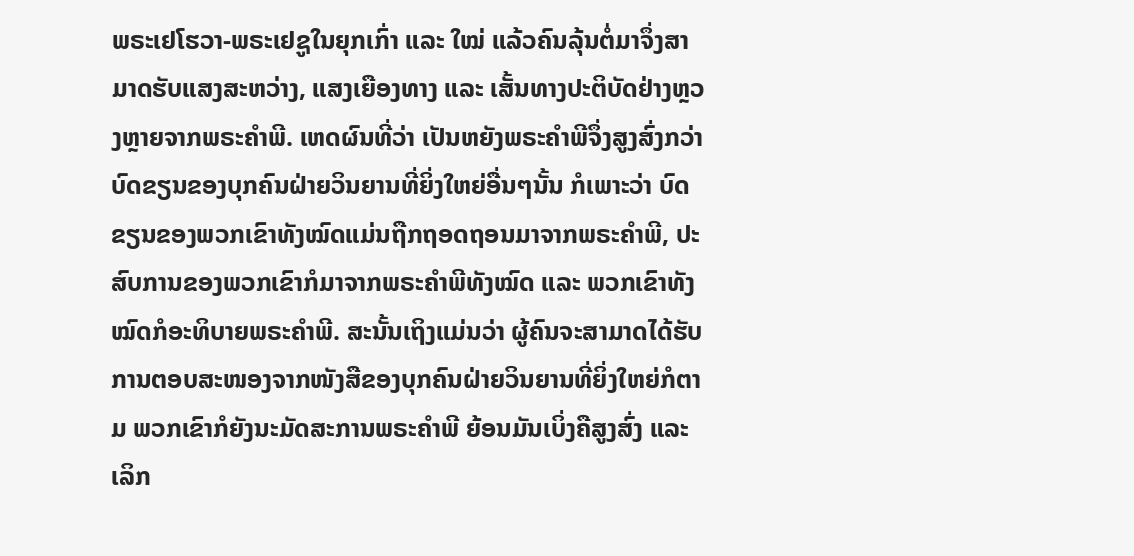ພຣະເຢໂຮວາ-ພຣະເຢຊູໃນຍຸກເກົ່າ ແລະ ໃໝ່ ແລ້ວຄົນລຸ້ນຕໍ່ມາຈຶ່ງສາມາດຮັບແສງສະຫວ່າງ, ແສງເຍືອງທາງ ແລະ ເສັ້ນທາງປະຕິບັດຢ່າງຫຼວງຫຼາຍຈາກພຣະຄຳພີ. ເຫດຜົນທີ່ວ່າ ເປັນຫຍັງພຣະຄຳພີຈຶ່ງສູງສົ່ງກວ່າບົດຂຽນຂອງບຸກຄົນຝ່າຍວິນຍານທີ່ຍິ່ງໃຫຍ່ອື່ນໆນັ້ນ ກໍເພາະວ່າ ບົດຂຽນຂອງພວກເຂົາທັງໝົດແມ່ນຖືກຖອດຖອນມາຈາກພຣະຄຳພີ, ປະສົບການຂອງພວກເຂົາກໍມາຈາກພຣະຄຳພີທັງໝົດ ແລະ ພວກເຂົາທັງໝົດກໍອະທິບາຍພຣະຄຳພີ. ສະນັ້ນເຖິງແມ່ນວ່າ ຜູ້ຄົນຈະສາມາດໄດ້ຮັບການຕອບສະໜອງຈາກໜັງສືຂອງບຸກຄົນຝ່າຍວິນຍານທີ່ຍິ່ງໃຫຍ່ກໍຕາມ ພວກເຂົາກໍຍັງນະມັດສະການພຣະຄຳພີ ຍ້ອນມັນເບິ່ງຄືສູງສົ່ງ ແລະ ເລິກ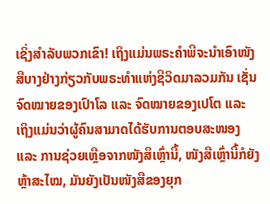ເຊິ່ງສຳລັບພວກເຂົາ! ເຖິງແມ່ນພຣະຄຳພີຈະນໍາເອົາໜັງສືບາງຢ່າງກ່ຽວກັບພຣະທຳແຫ່ງຊີວິດມາລວມກັນ ເຊັ່ນຈົດໝາຍຂອງເປົາໂລ ແລະ ຈົດໝາຍຂອງເປໂຕ ແລະ ເຖິງແມ່ນວ່າຜູ້ຄົນສາມາດໄດ້ຮັບການຕອບສະໜອງ ແລະ ການຊ່ວຍເຫຼືອຈາກໜັງສຶເຫຼົ່ານີ້, ໜັງສືເຫຼົ່ານີ້ກໍຍັງຫຼ້າສະໄໝ, ມັນຍັງເປັນໜັງສືຂອງຍຸກ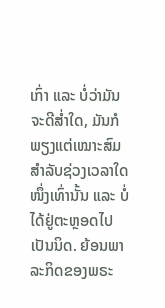ເກົ່າ ແລະ ບໍ່ວ່າມັນຈະດີສໍ່າໃດ, ມັນກໍພຽງແຕ່ເໝາະສົມສຳລັບຊ່ວງເວລາໃດໜຶ່ງເທົ່ານັ້ນ ແລະ ບໍ່ໄດ້ຢູ່ຕະຫຼອດໄປເປັນນິດ. ຍ້ອນພາລະກິດຂອງພຣະ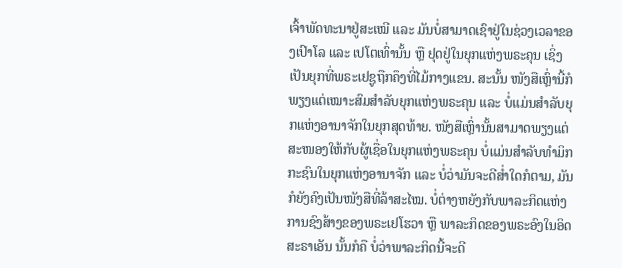ເຈົ້າພັດທະນາຢູ່ສະເໝີ ແລະ ມັນບໍ່ສາມາດເຊົາຢູ່ໃນຊ່ວງເວລາຂອງເປົາໂລ ແລະ ເປໂຕເທົ່ານັ້ນ ຫຼື ຢຸດຢູ່ໃນຍຸກແຫ່ງພຣະຄຸນ ເຊິ່ງເປັນຍຸກທີ່ພຣະເຢຊູຖືກຄຶງທີ່ໄມ້ກາງແຂນ. ສະນັ້ນ ໜັງສືເຫຼົ່ານີ້ກໍພຽງແຕ່ເໝາະສົມສຳລັບຍຸກແຫ່ງພຣະຄຸນ ແລະ ບໍ່ແມ່ນສຳລັບຍຸກແຫ່ງອານາຈັກໃນຍຸກສຸດທ້າຍ. ໜັງສືເຫຼົ່ານັ້ນສາມາດພຽງແຕ່ສະໜອງໃຫ້ກັບຜູ້ເຊື່ອໃນຍຸກແຫ່ງພຣະຄຸນ ບໍ່ແມ່ນສຳລັບທຳມິກກະຊົນໃນຍຸກແຫ່ງອານາຈັກ ແລະ ບໍ່ວ່າມັນຈະດີສໍ່າໃດກໍຕາມ, ມັນກໍຍັງຄົງເປັນໜັງສືທີ່ລ້າສະໄໝ. ບໍ່ຕ່າງຫຍັງກັບພາລະກິດແຫ່ງການຊົງສ້າງຂອງພຣະເຢໂຮວາ ຫຼື ພາລະກິດຂອງພຣະອົງໃນອິດສະຣາເອັນ ນັ້ນກໍຄື ບໍ່ວ່າພາລະກິດນີ້ຈະດີ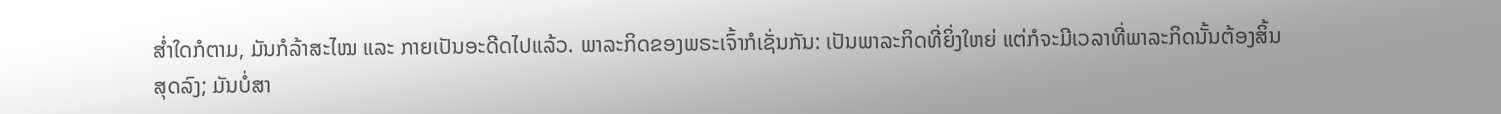ສໍ່າໃດກໍຕາມ, ມັນກໍລ້າສະໄໝ ແລະ ກາຍເປັນອະດີດໄປແລ້ວ. ພາລະກິດຂອງພຣະເຈົ້າກໍເຊັ່ນກັນ: ເປັນພາລະກິດທີ່ຍິ່ງໃຫຍ່ ແຕ່ກໍຈະມີເວລາທີ່ພາລະກິດນັ້ນຕ້ອງສິ້ນສຸດລົງ; ມັນບໍ່ສາ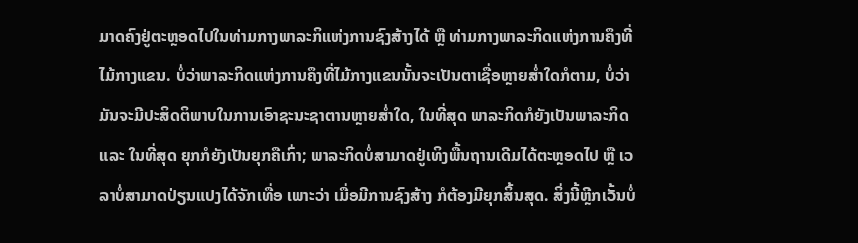ມາດຄົງຢູ່ຕະຫຼອດໄປໃນທ່າມກາງພາລະກິແຫ່ງການຊົງສ້າງໄດ້ ຫຼື ທ່າມກາງພາລະກິດແຫ່ງການຄຶງທີ່ໄມ້ກາງແຂນ. ບໍ່ວ່າພາລະກິດແຫ່ງການຄຶງທີ່ໄມ້ກາງແຂນນັ້ນຈະເປັນຕາເຊື່ອຫຼາຍສໍ່າໃດກໍຕາມ, ບໍ່ວ່າມັນຈະມີປະສິດຕິພາບໃນການເອົາຊະນະຊາຕານຫຼາຍສໍ່າໃດ, ໃນທີ່ສຸດ ພາລະກິດກໍຍັງເປັນພາລະກິດ ແລະ ໃນທີ່ສຸດ ຍຸກກໍຍັງເປັນຍຸກຄືເກົ່າ; ພາລະກິດບໍ່ສາມາດຢູ່ເທິງພື້ນຖານເດີມໄດ້ຕະຫຼອດໄປ ຫຼື ເວລາບໍ່ສາມາດປ່ຽນແປງໄດ້ຈັກເທື່ອ ເພາະວ່າ ເມື່ອມີການຊົງສ້າງ ກໍຕ້ອງມີຍຸກສິ້ນສຸດ. ສິ່ງນີ້ຫຼີກເວັ້ນບໍ່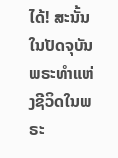ໄດ້! ສະນັ້ນ ໃນປັດຈຸບັນ ພຣະທຳແຫ່ງຊີວິດໃນພຣະ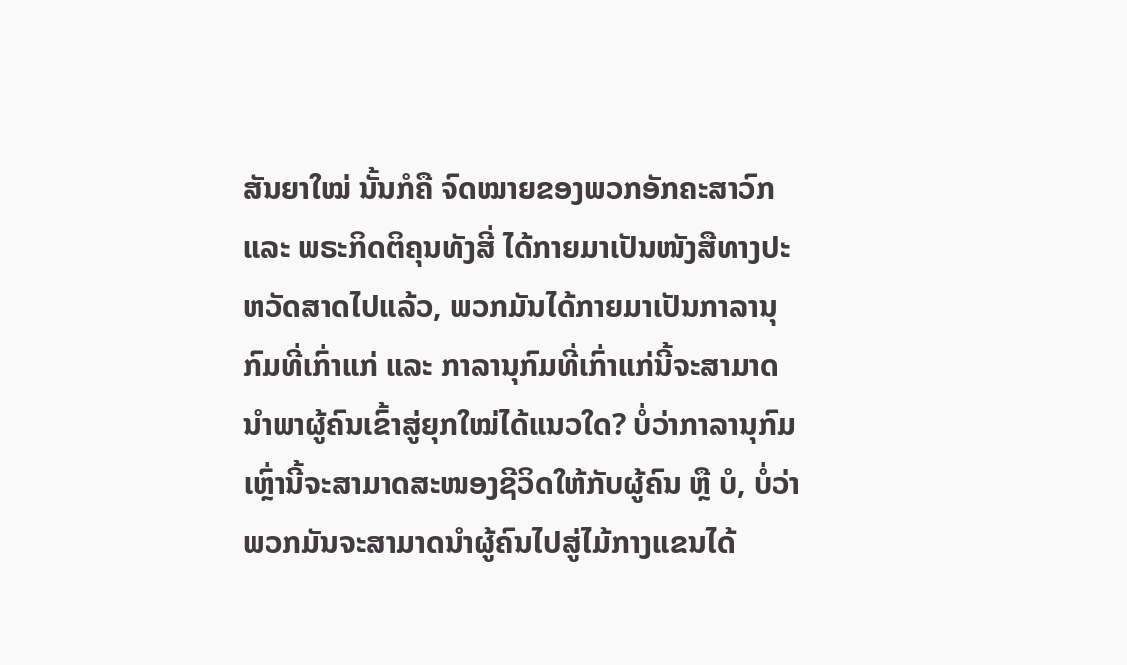ສັນຍາໃໝ່ ນັ້ນກໍຄື ຈົດໝາຍຂອງພວກອັກຄະສາວົກ ແລະ ພຣະກິດຕິຄຸນທັງສີ່ ໄດ້ກາຍມາເປັນໜັງສືທາງປະຫວັດສາດໄປແລ້ວ, ພວກມັນໄດ້ກາຍມາເປັນກາລານຸກົມທີ່ເກົ່າແກ່ ແລະ ກາລານຸກົມທີ່ເກົ່າແກ່ນີ້ຈະສາມາດນໍາພາຜູ້ຄົນເຂົ້າສູ່ຍຸກໃໝ່ໄດ້ແນວໃດ? ບໍ່ວ່າກາລານຸກົມເຫຼົ່ານີ້ຈະສາມາດສະໜອງຊີວິດໃຫ້ກັບຜູ້ຄົນ ຫຼື ບໍ, ບໍ່ວ່າພວກມັນຈະສາມາດນໍາຜູ້ຄົນໄປສູ່ໄມ້ກາງແຂນໄດ້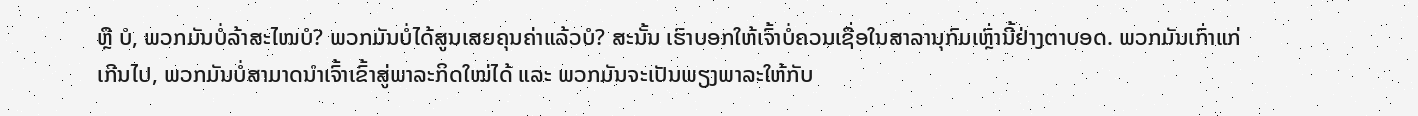ຫຼື ບໍ, ພວກມັນບໍ່ລ້າສະໄໝບໍ? ພວກມັນບໍ່ໄດ້ສູນເສຍຄຸນຄ່າແລ້ວບໍ? ສະນັ້ນ ເຮົາບອກໃຫ້ເຈົ້າບໍ່ຄວນເຊື່ອໃນສາລານຸກົມເຫຼົ່ານີ້ຢ່າງຕາບອດ. ພວກມັນເກົ່າແກ່ເກີນໄປ, ພວກມັນບໍ່ສາມາດນໍາເຈົ້າເຂົ້າສູ່ພາລະກິດໃໝ່ໄດ້ ແລະ ພວກມັນຈະເປັນພຽງພາລະໃຫ້ກັບ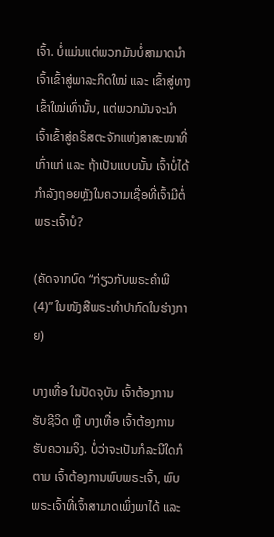ເຈົ້າ. ບໍ່ແມ່ນແຕ່ພວກມັນບໍ່ສາມາດນໍາເຈົ້າເຂົ້າສູ່ພາລະກິດໃໝ່ ແລະ ເຂົ້າສູ່ທາງເຂົ້າໃໝ່ເທົ່ານັ້ນ, ແຕ່ພວກມັນຈະນໍາເຈົ້າເຂົ້າສູ່ຄຣິສຕະຈັກແຫ່ງສາສະໜາທີ່ເກົ່າແກ່ ແລະ ຖ້າເປັນແບບນັ້ນ ເຈົ້າບໍ່ໄດ້ກຳລັງຖອຍຫຼັງໃນຄວາມເຊື່ອທີ່ເຈົ້າມີຕໍ່ພຣະເຈົ້າບໍ?

(ຄັດຈາກບົດ “ກ່ຽວກັບພຣະຄຳພີ (4)” ໃນໜັງສືພຣະທໍາປາກົດໃນຮ່າງກາຍ)

ບາງເທື່ອ ໃນປັດຈຸບັນ ເຈົ້າຕ້ອງການຮັບຊີວິດ ຫຼື ບາງເທື່ອ ເຈົ້າຕ້ອງການຮັບຄວາມຈິງ. ບໍ່ວ່າຈະເປັນກໍລະນີໃດກໍຕາມ ເຈົ້າຕ້ອງການພົບພຣະເຈົ້າ, ພົບພຣະເຈົ້າທີ່ເຈົ້າສາມາດເພິ່ງພາໄດ້ ແລະ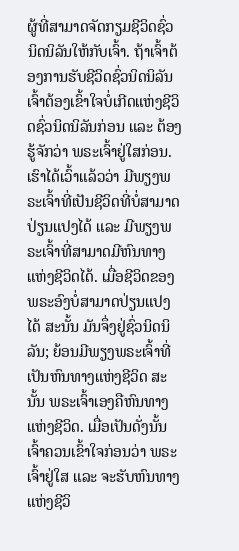ຜູ້ທີ່ສາມາດຈັດກຽມຊີວິດຊົ່ວນິດນິລັນໃຫ້ກັບເຈົ້າ. ຖ້າເຈົ້າຕ້ອງການຮັບຊີວິດຊົ່ວນິດນິລັນ ເຈົ້າຕ້ອງເຂົ້າໃຈບໍ່ເກີດແຫ່ງຊີວິດຊົ່ວນິດນິລັນກ່ອນ ແລະ ຕ້ອງຮູ້ຈັກວ່າ ພຣະເຈົ້າຢູ່ໃສກ່ອນ. ເຮົາໄດ້ເວົ້າແລ້ວວ່າ ມີພຽງພຣະເຈົ້າທີ່ເປັນຊີວິດທີ່ບໍ່ສາມາດປ່ຽນແປງໄດ້ ແລະ ມີພຽງພຣະເຈົ້າທີ່ສາມາດມີຫົນທາງແຫ່ງຊີວິດໄດ້. ເມື່ອຊີວິດຂອງພຣະອົງບໍ່ສາມາດປ່ຽນແປງໄດ້ ສະນັ້ນ ມັນຈຶ່ງຢູ່ຊົ່ວນິດນິລັນ; ຍ້ອນມີພຽງພຣະເຈົ້າທີ່ເປັນຫົນທາງແຫ່ງຊີວິດ ສະນັ້ນ ພຣະເຈົ້າເອງຄືຫົນທາງແຫ່ງຊີວິດ. ເມື່ອເປັນດັ່ງນັ້ນ ເຈົ້າຄວນເຂົ້າໃຈກ່ອນວ່າ ພຣະເຈົ້າຢູ່ໃສ ແລະ ຈະຮັບຫົນທາງແຫ່ງຊີວິ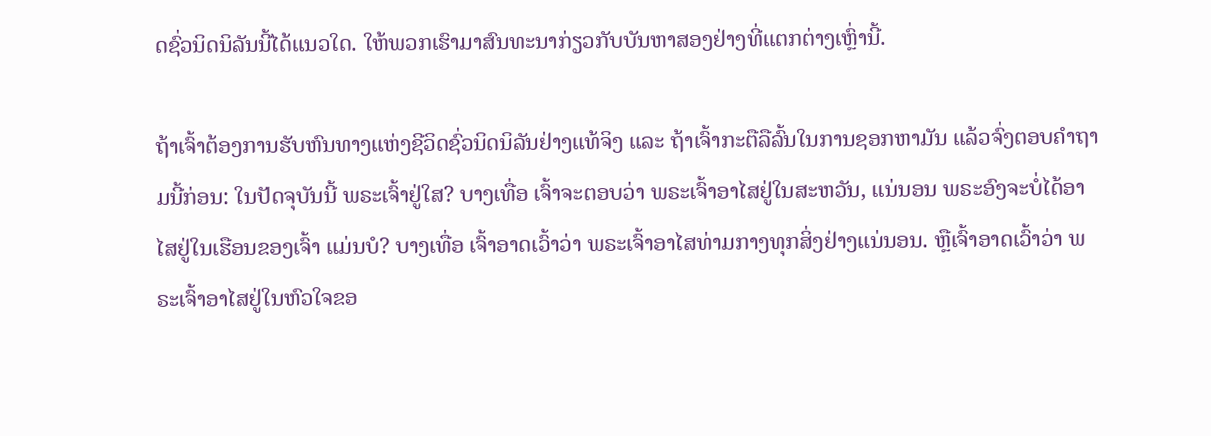ດຊົ່ວນິດນິລັນນີ້ໄດ້ແນວໃດ. ໃຫ້ພວກເຮົາມາສົນທະນາກ່ຽວກັບບັນຫາສອງຢ່າງທີ່ແຕກຕ່າງເຫຼົ່ານີ້.

ຖ້າເຈົ້າຕ້ອງການຮັບຫົນທາງແຫ່ງຊີວິດຊົ່ວນິດນິລັນຢ່າງແທ້ຈິງ ແລະ ຖ້າເຈົ້າກະຕືລືລົ້ນໃນການຊອກຫາມັນ ແລ້ວຈົ່ງຕອບຄຳຖາມນີ້ກ່ອນ: ໃນປັດຈຸບັນນີ້ ພຣະເຈົ້າຢູ່ໃສ? ບາງເທື່ອ ເຈົ້າຈະຕອບວ່າ ພຣະເຈົ້າອາໄສຢູ່ໃນສະຫວັນ, ແນ່ນອນ ພຣະອົງຈະບໍ່ໄດ້ອາໄສຢູ່ໃນເຮືອນຂອງເຈົ້າ ແມ່ນບໍ? ບາງເທື່ອ ເຈົ້າອາດເວົ້າວ່າ ພຣະເຈົ້າອາໄສທ່າມກາງທຸກສິ່ງຢ່າງແນ່ນອນ. ຫຼືເຈົ້າອາດເວົ້າວ່າ ພຣະເຈົ້າອາໄສຢູ່ໃນຫົວໃຈຂອ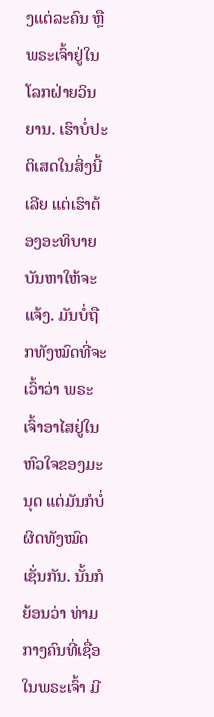ງແຕ່ລະຄົນ ຫຼື ພຣະເຈົ້າຢູ່ໃນໂລກຝ່າຍວິນຍານ. ເຮົາບໍ່ປະຕິເສດໃນສິ່ງນີ້ເລີຍ ແຕ່ເຮົາຕ້ອງອະທິບາຍບັນຫາໃຫ້ຈະແຈ້ງ. ມັນບໍ່ຖືກທັງໝົດທີ່ຈະເວົ້າວ່າ ພຣະເຈົ້າອາໄສຢູ່ໃນຫົວໃຈຂອງມະນຸດ ແຕ່ມັນກໍບໍ່ຜິດທັງໝົດເຊັ່ນກັນ. ນັ້ນກໍຍ້ອນວ່າ ທ່າມກາງຄົນທີ່ເຊື່ອໃນພຣະເຈົ້າ ມີ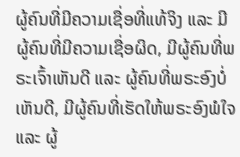ຜູ້ຄົນທີ່ມີຄວາມເຊື່ອທີ່ແທ້ຈິງ ແລະ ມີຜູ້ຄົນທີ່ມີຄວາມເຊື່ອຜິດ, ມີຜູ້ຄົນທີ່ພຣະເຈົ້າເຫັນດີ ແລະ ຜູ້ຄົນທີ່ພຣະອົງບໍ່ເຫັນດີ, ມີຜູ້ຄົນທີ່ເຮັດໃຫ້ພຣະອົງພໍໃຈ ແລະ ຜູ້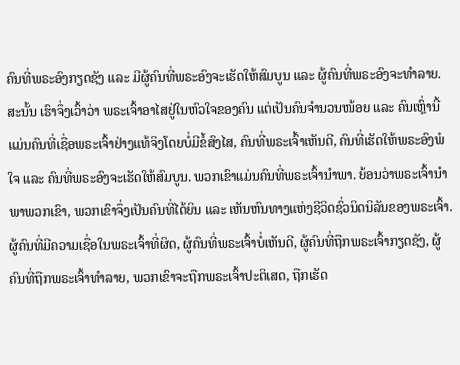ຄົນທີ່ພຣະອົງກຽດຊັງ ແລະ ມີຜູ້ຄົນທີ່ພຣະອົງຈະເຮັດໃຫ້ສົມບູນ ແລະ ຜູ້ຄົນທີ່ພຣະອົງຈະທຳລາຍ. ສະນັ້ນ ເຮົາຈຶ່ງເວົ້າວ່າ ພຣະເຈົ້າອາໄສຢູ່ໃນຫົວໃຈຂອງຄົນ ແຕ່ເປັນຄົນຈຳນວນໜ້ອຍ ແລະ ຄົນເຫຼົ່ານີ້ແມ່ນຄົນທີ່ເຊື່ອພຣະເຈົ້າຢ່າງແທ້ຈິງໂດຍບໍ່ມີຂໍ້ສົງໄສ, ຄົນທີ່ພຣະເຈົ້າເຫັນດີ, ຄົນທີ່ເຮັດໃຫ້ພຣະອົງພໍໃຈ ແລະ ຄົນທີ່ພຣະອົງຈະເຮັດໃຫ້ສົມບູນ. ພວກເຂົາແມ່ນຄົນທີ່ພຣະເຈົ້ານໍາພາ. ຍ້ອນວ່າພຣະເຈົ້ານໍາພາພວກເຂົາ, ພວກເຂົາຈຶ່ງເປັນຄົນທີ່ໄດ້ຍິນ ແລະ ເຫັນຫົນທາງແຫ່ງຊີວິດຊົ່ວນິດນິລັນຂອງພຣະເຈົ້າ. ຜູ້ຄົນທີ່ມີຄວາມເຊື່ອໃນພຣະເຈົ້າທີ່ຜິດ, ຜູ້ຄົນທີ່ພຣະເຈົ້າບໍ່ເຫັນດີ, ຜູ້ຄົນທີ່ຖືກພຣະເຈົ້າກຽດຊັງ, ຜູ້ຄົນທີ່ຖືກພຣະເຈົ້າທຳລາຍ, ພວກເຂົາຈະຖືກພຣະເຈົ້າປະຕິເສດ, ຖືກເຮັດ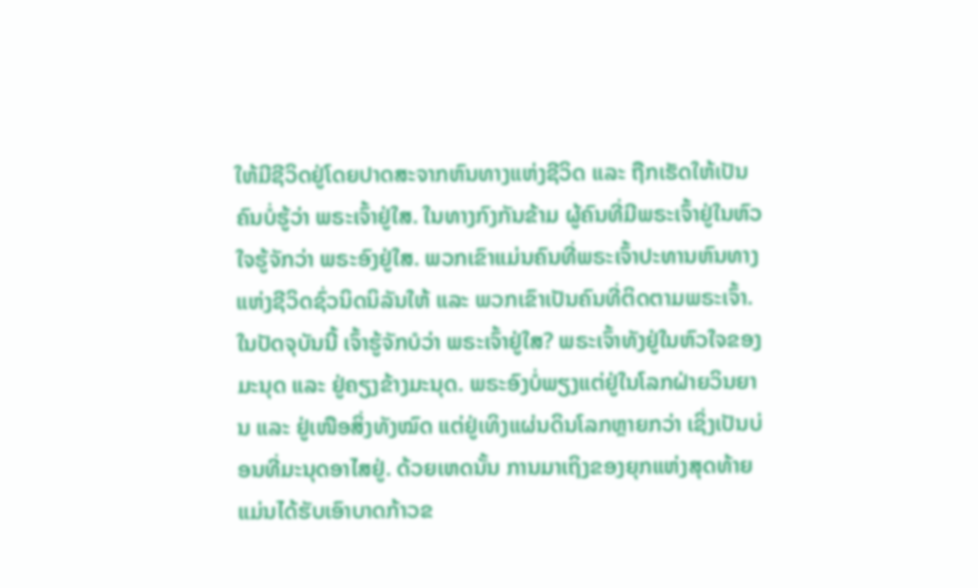ໃຫ້ມີຊີວິດຢູ່ໂດຍປາດສະຈາກຫົນທາງແຫ່ງຊີວິດ ແລະ ຖືກເຮັດໃຫ້ເປັນຄົນບໍ່ຮູ້ວ່າ ພຣະເຈົ້າຢູ່ໃສ. ໃນທາງກົງກັນຂ້າມ ຜູ້ຄົນທີ່ມີພຣະເຈົ້າຢູ່ໃນຫົວໃຈຮູ້ຈັກວ່າ ພຣະອົງຢູ່ໃສ. ພວກເຂົາແມ່ນຄົນທີ່ພຣະເຈົ້າປະທານຫົນທາງແຫ່ງຊີວິດຊົ່ວນິດນິລັນໃຫ້ ແລະ ພວກເຂົາເປັນຄົນທີ່ຕິດຕາມພຣະເຈົ້າ. ໃນປັດຈຸບັນນີ້ ເຈົ້າຮູ້ຈັກບໍວ່າ ພຣະເຈົ້າຢູ່ໃສ? ພຣະເຈົ້າທັງຢູ່ໃນຫົວໃຈຂອງມະນຸດ ແລະ ຢູ່ຄຽງຂ້າງມະນຸດ. ພຣະອົງບໍ່ພຽງແຕ່ຢູ່ໃນໂລກຝ່າຍວິນຍານ ແລະ ຢູ່ເໜືອສິ່ງທັງໝົດ ແຕ່ຢູ່ເທິງແຜ່ນດິນໂລກຫຼາຍກວ່າ ເຊິ່ງເປັນບ່ອນທີ່ມະນຸດອາໄສຢູ່. ດ້ວຍເຫດນັ້ນ ການມາເຖິງຂອງຍຸກແຫ່ງສຸດທ້າຍແມ່ນໄດ້ຮັບເອົາບາດກ້າວຂ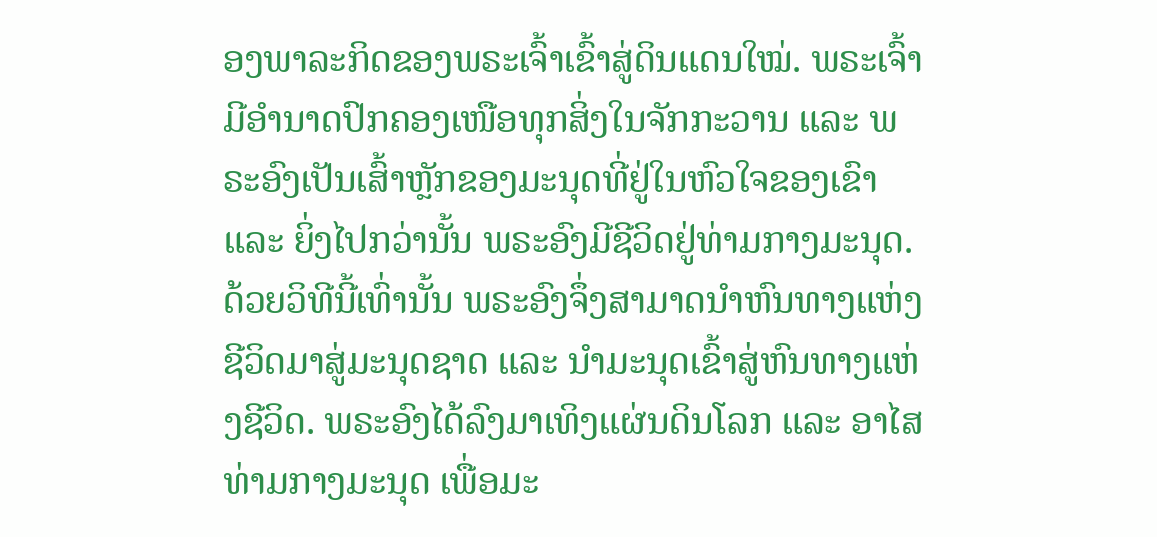ອງພາລະກິດຂອງພຣະເຈົ້າເຂົ້າສູ່ດິນແດນໃໝ່. ພຣະເຈົ້າມີອຳນາດປົກຄອງເໜືອທຸກສິ່ງໃນຈັກກະວານ ແລະ ພຣະອົງເປັນເສົ້າຫຼັກຂອງມະນຸດທີ່ຢູ່ໃນຫົວໃຈຂອງເຂົາ ແລະ ຍິ່ງໄປກວ່ານັ້ນ ພຣະອົງມີຊີວິດຢູ່ທ່າມກາງມະນຸດ. ດ້ວຍວິທີນີ້ເທົ່ານັ້ນ ພຣະອົງຈຶ່ງສາມາດນໍາຫົນທາງແຫ່ງຊີວິດມາສູ່ມະນຸດຊາດ ແລະ ນໍາມະນຸດເຂົ້າສູ່ຫົນທາງແຫ່ງຊີວິດ. ພຣະອົງໄດ້ລົງມາເທິງແຜ່ນດິນໂລກ ແລະ ອາໄສທ່າມກາງມະນຸດ ເພື່ອມະ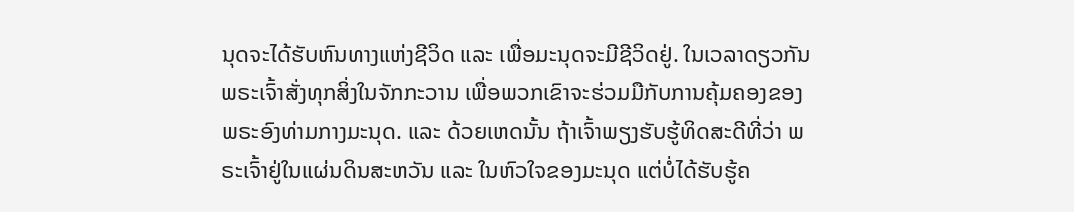ນຸດຈະໄດ້ຮັບຫົນທາງແຫ່ງຊີວິດ ແລະ ເພື່ອມະນຸດຈະມີຊີວິດຢູ່. ໃນເວລາດຽວກັນ ພຣະເຈົ້າສັ່ງທຸກສິ່ງໃນຈັກກະວານ ເພື່ອພວກເຂົາຈະຮ່ວມມືກັບການຄຸ້ມຄອງຂອງພຣະອົງທ່າມກາງມະນຸດ. ແລະ ດ້ວຍເຫດນັ້ນ ຖ້າເຈົ້າພຽງຮັບຮູ້ທິດສະດີທີ່ວ່າ ພຣະເຈົ້າຢູ່ໃນແຜ່ນດິນສະຫວັນ ແລະ ໃນຫົວໃຈຂອງມະນຸດ ແຕ່ບໍ່ໄດ້ຮັບຮູ້ຄ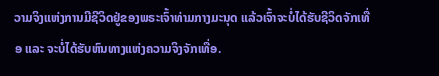ວາມຈິງແຫ່ງການມີຊີວິດຢູ່ຂອງພຣະເຈົ້າທ່າມກາງມະນຸດ ແລ້ວເຈົ້າຈະບໍ່ໄດ້ຮັບຊີວິດຈັກເທື່ອ ແລະ ຈະບໍ່ໄດ້ຮັບຫົນທາງແຫ່ງຄວາມຈິງຈັກເທື່ອ.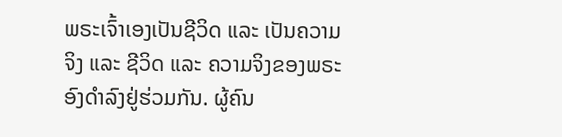ພຣະເຈົ້າເອງເປັນຊີວິດ ແລະ ເປັນຄວາມຈິງ ແລະ ຊີວິດ ແລະ ຄວາມຈິງຂອງພຣະອົງດໍາລົງຢູ່ຮ່ວມກັນ. ຜູ້ຄົນ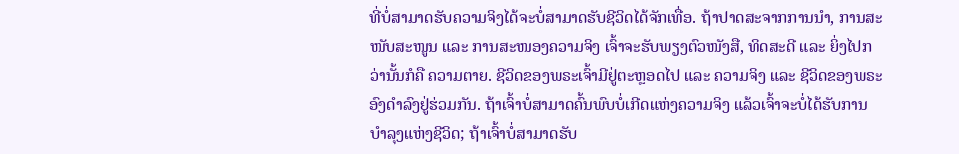ທີ່ບໍ່ສາມາດຮັບຄວາມຈິງໄດ້ຈະບໍ່ສາມາດຮັບຊີວິດໄດ້ຈັກເທື່ອ. ຖ້າປາດສະຈາກການນໍາ, ການສະໜັບສະໜູນ ແລະ ການສະໜອງຄວາມຈິງ ເຈົ້າຈະຮັບພຽງຕົວໜັງສື, ທິດສະດີ ແລະ ຍິ່ງໄປກວ່ານັ້ນກໍຄື ຄວາມຕາຍ. ຊີວິດຂອງພຣະເຈົ້າມີຢູ່ຕະຫຼອດໄປ ແລະ ຄວາມຈິງ ແລະ ຊີວິດຂອງພຣະອົງດໍາລົງຢູ່ຮ່ວມກັນ. ຖ້າເຈົ້າບໍ່ສາມາດຄົ້ນພົບບໍ່ເກີດແຫ່ງຄວາມຈິງ ແລ້ວເຈົ້າຈະບໍ່ໄດ້ຮັບການບໍາລຸງແຫ່ງຊີວິດ; ຖ້າເຈົ້າບໍ່ສາມາດຮັບ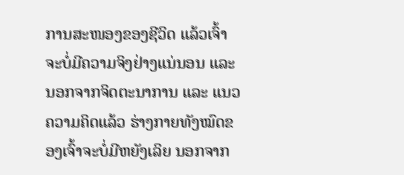ການສະໜອງຂອງຊີວິດ ແລ້ວເຈົ້າຈະບໍ່ມີຄວາມຈິງຢ່າງແນ່ນອນ ແລະ ນອກຈາກຈິດຕະນາການ ແລະ ແນວຄວາມຄິດແລ້ວ ຮ່າງກາຍທັງໝົດຂອງເຈົ້າຈະບໍ່ມີຫຍັງເລິຍ ນອກຈາກ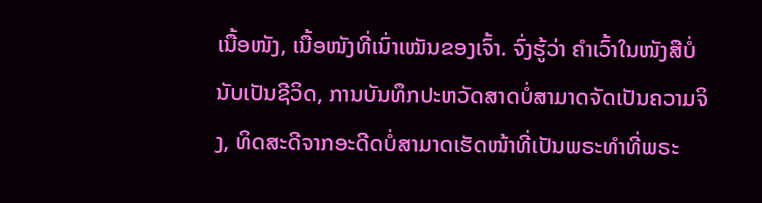ເນື້ອໜັງ, ເນື້ອໜັງທີ່ເນົ່າເໝັນຂອງເຈົ້າ. ຈົ່ງຮູ້ວ່າ ຄຳເວົ້າໃນໜັງສືບໍ່ນັບເປັນຊີວິດ, ການບັນທຶກປະຫວັດສາດບໍ່ສາມາດຈັດເປັນຄວາມຈິງ, ທິດສະດີຈາກອະດີດບໍ່ສາມາດເຮັດໜ້າທີ່ເປັນພຣະທຳທີ່ພຣະ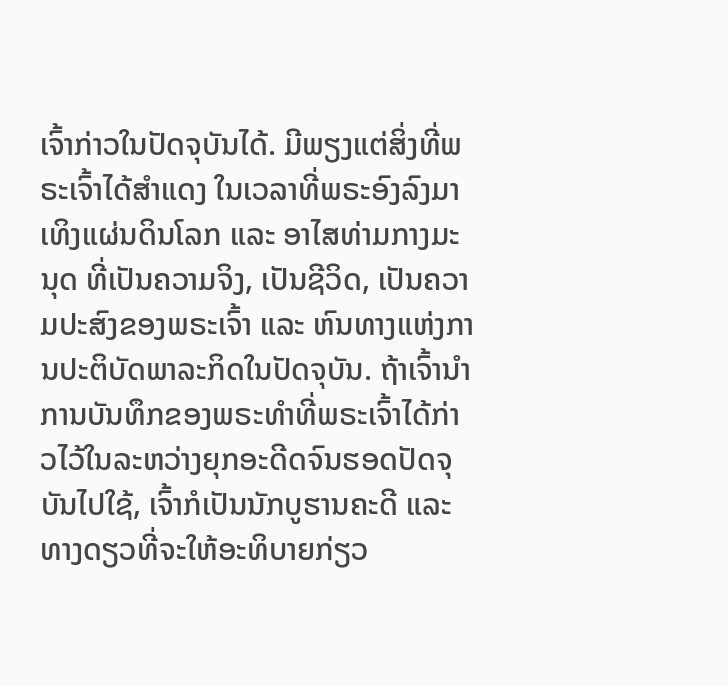ເຈົ້າກ່າວໃນປັດຈຸບັນໄດ້. ມີພຽງແຕ່ສິ່ງທີ່ພຣະເຈົ້າໄດ້ສຳແດງ ໃນເວລາທີ່ພຣະອົງລົງມາເທິງແຜ່ນດິນໂລກ ແລະ ອາໄສທ່າມກາງມະນຸດ ທີ່ເປັນຄວາມຈິງ, ເປັນຊີວິດ, ເປັນຄວາມປະສົງຂອງພຣະເຈົ້າ ແລະ ຫົນທາງແຫ່ງການປະຕິບັດພາລະກິດໃນປັດຈຸບັນ. ຖ້າເຈົ້ານໍາການບັນທຶກຂອງພຣະທຳທີ່ພຣະເຈົ້າໄດ້ກ່າວໄວ້ໃນລະຫວ່າງຍຸກອະດີດຈົນຮອດປັດຈຸບັນໄປໃຊ້, ເຈົ້າກໍເປັນນັກບູຮານຄະດີ ແລະ ທາງດຽວທີ່ຈະໃຫ້ອະທິບາຍກ່ຽວ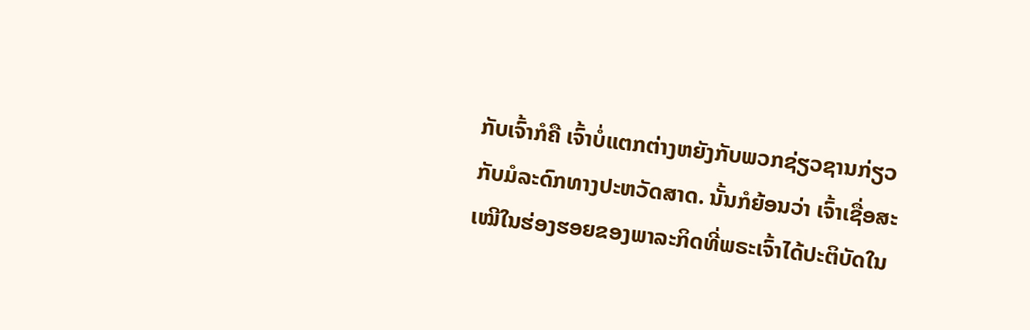ກັບເຈົ້າກໍຄື ເຈົ້າບໍ່ແຕກຕ່າງຫຍັງກັບພວກຊ່ຽວຊານກ່ຽວກັບມໍລະດົກທາງປະຫວັດສາດ. ນັ້ນກໍຍ້ອນວ່າ ເຈົ້າເຊື່ອສະເໝີໃນຮ່ອງຮອຍຂອງພາລະກິດທີ່ພຣະເຈົ້າໄດ້ປະຕິບັດໃນ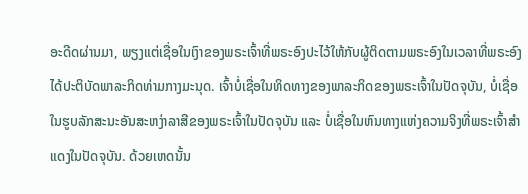ອະດີດຜ່ານມາ, ພຽງແຕ່ເຊື່ອໃນເງົາຂອງພຣະເຈົ້າທີ່ພຣະອົງປະໄວ້ໃຫ້ກັບຜູ້ຕິດຕາມພຣະອົງໃນເວລາທີ່ພຣະອົງໄດ້ປະຕິບັດພາລະກິດທ່າມກາງມະນຸດ. ເຈົ້າບໍ່ເຊື່ອໃນທິດທາງຂອງພາລະກິດຂອງພຣະເຈົ້າໃນປັດຈຸບັນ, ບໍ່ເຊື່ອໃນຮູບລັກສະນະອັນສະຫງ່າລາສີຂອງພຣະເຈົ້າໃນປັດຈຸບັນ ແລະ ບໍ່ເຊື່ອໃນຫົນທາງແຫ່ງຄວາມຈິງທີ່ພຣະເຈົ້າສຳແດງໃນປັດຈຸບັນ. ດ້ວຍເຫດນັ້ນ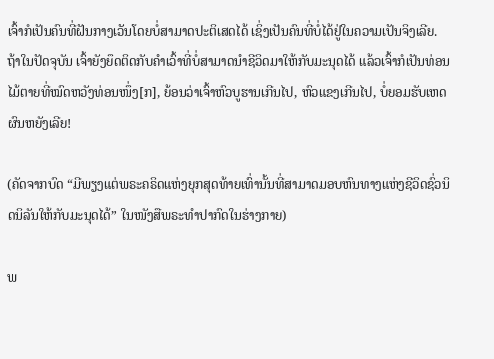ເຈົ້າກໍເປັນຄົນທີ່ຝັນກາງເວັນໂດຍບໍ່ສາມາດປະຕິເສດໄດ້ ເຊິ່ງເປັນຄົນທີ່ບໍ່ໄດ້ຢູ່ໃນຄວາມເປັນຈິງເລີຍ. ຖ້າໃນປັດຈຸບັນ ເຈົ້າຍັງຍຶດຕິດກັບຄຳເວົ້າທີ່ບໍ່ສາມາດນໍາຊີວິດມາໃຫ້ກັບມະນຸດໄດ້ ແລ້ວເຈົ້າກໍເປັນທ່ອນໄມ້ຕາຍທີ່ໝົດຫວັງທ່ອນໜຶ່ງ[ກ], ຍ້ອນວ່າເຈົ້າຫົວບູຮານເກີນໄປ, ຫົວແຂງເກີນໄປ, ບໍ່ຍອມຮັບເຫດຜົນຫຍັງເລີຍ!

(ຄັດຈາກບົດ “ມີພຽງແຕ່ພຣະຄຣິດແຫ່ງຍຸກສຸດທ້າຍເທົ່ານັ້ນທີ່ສາມາດມອບຫົນທາງແຫ່ງຊີວິດຊົ່ວນິດນິລັນໃຫ້ກັບມະນຸດໄດ້” ໃນໜັງສືພຣະທໍາປາກົດໃນຮ່າງກາຍ)

ພ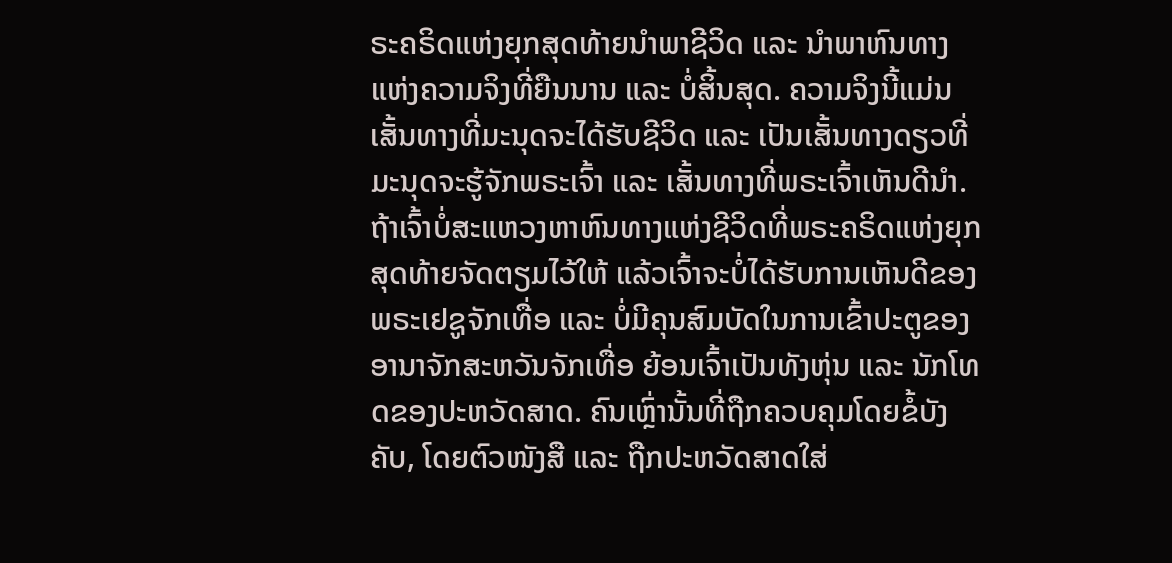ຣະຄຣິດແຫ່ງຍຸກສຸດທ້າຍນໍາພາຊີວິດ ແລະ ນໍາພາຫົນທາງແຫ່ງຄວາມຈິງທີ່ຍືນນານ ແລະ ບໍ່ສິ້ນສຸດ. ຄວາມຈິງນີ້ແມ່ນເສັ້ນທາງທີ່ມະນຸດຈະໄດ້ຮັບຊີວິດ ແລະ ເປັນເສັ້ນທາງດຽວທີ່ມະນຸດຈະຮູ້ຈັກພຣະເຈົ້າ ແລະ ເສັ້ນທາງທີ່ພຣະເຈົ້າເຫັນດີນໍາ. ຖ້າເຈົ້າບໍ່ສະແຫວງຫາຫົນທາງແຫ່ງຊີວິດທີ່ພຣະຄຣິດແຫ່ງຍຸກສຸດທ້າຍຈັດຕຽມໄວ້ໃຫ້ ແລ້ວເຈົ້າຈະບໍ່ໄດ້ຮັບການເຫັນດີຂອງພຣະເຢຊູຈັກເທື່ອ ແລະ ບໍ່ມີຄຸນສົມບັດໃນການເຂົ້າປະຕູຂອງອານາຈັກສະຫວັນຈັກເທື່ອ ຍ້ອນເຈົ້າເປັນທັງຫຸ່ນ ແລະ ນັກໂທດຂອງປະຫວັດສາດ. ຄົນເຫຼົ່ານັ້ນທີ່ຖືກຄວບຄຸມໂດຍຂໍ້ບັງຄັບ, ໂດຍຕົວໜັງສື ແລະ ຖືກປະຫວັດສາດໃສ່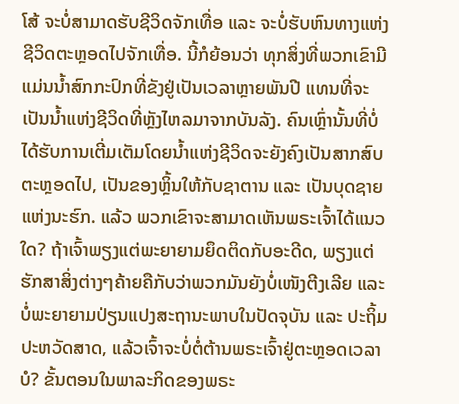ໂສ້ ຈະບໍ່ສາມາດຮັບຊີວິດຈັກເທື່ອ ແລະ ຈະບໍ່ຮັບຫົນທາງແຫ່ງຊີວິດຕະຫຼອດໄປຈັກເທື່ອ. ນີ້ກໍຍ້ອນວ່າ ທຸກສິ່ງທີ່ພວກເຂົາມີແມ່ນນໍ້າສົກກະປົກທີ່ຂັງຢູ່ເປັນເວລາຫຼາຍພັນປີ ແທນທີ່ຈະເປັນນໍ້າແຫ່ງຊີວິດທີ່ຫຼັງໄຫລມາຈາກບັນລັງ. ຄົນເຫຼົ່ານັ້ນທີ່ບໍ່ໄດ້ຮັບການເຕີ່ມເຕັມໂດຍນໍ້າແຫ່ງຊີວິດຈະຍັງຄົງເປັນສາກສົບຕະຫຼອດໄປ, ເປັນຂອງຫຼິ້ນໃຫ້ກັບຊາຕານ ແລະ ເປັນບຸດຊາຍແຫ່ງນະຮົກ. ແລ້ວ ພວກເຂົາຈະສາມາດເຫັນພຣະເຈົ້າໄດ້ແນວໃດ? ຖ້າເຈົ້າພຽງແຕ່ພະຍາຍາມຍຶດຕິດກັບອະດີດ, ພຽງແຕ່ຮັກສາສິ່ງຕ່າງໆຄ້າຍຄືກັບວ່າພວກມັນຍັງບໍ່ເໜັງຕີງເລີຍ ແລະ ບໍ່ພະຍາຍາມປ່ຽນແປງສະຖານະພາບໃນປັດຈຸບັນ ແລະ ປະຖິ້ມປະຫວັດສາດ, ແລ້ວເຈົ້າຈະບໍ່ຕໍ່ຕ້ານພຣະເຈົ້າຢູ່ຕະຫຼອດເວລາບໍ? ຂັ້ນຕອນໃນພາລະກິດຂອງພຣະ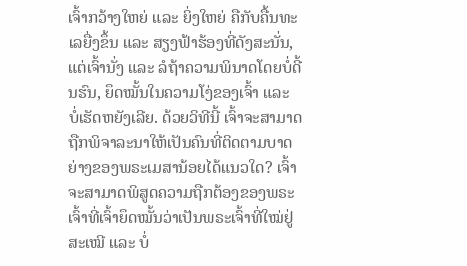ເຈົ້າກວ້າງໃຫຍ່ ແລະ ຍິ່ງໃຫຍ່ ຄືກັບຄື້ນທະເລຍື່ງຂຶ້ນ ແລະ ສຽງຟ້າຮ້ອງທີ່ດັງສະນັ່ນ, ແຕ່ເຈົ້ານັ່ງ ແລະ ລໍຖ້າຄວາມພິນາດໂດຍບໍ່ດີ້ນຮົນ, ຍຶດໝັ້ນໃນຄວາມໂງ່ຂອງເຈົ້າ ແລະ ບໍ່ເຮັດຫຍັງເລີຍ. ດ້ວຍວິທີນີ້ ເຈົ້າຈະສາມາດຖືກພິຈາລະນາໃຫ້ເປັນຄົນທີ່ຕິດຕາມບາດຍ່າງຂອງພຣະເມສານ້ອຍໄດ້ແນວໃດ? ເຈົ້າຈະສາມາດພິສູດຄວາມຖືກຕ້ອງຂອງພຣະເຈົ້າທີ່ເຈົ້າຍຶດໝັ້ນວ່າເປັນພຣະເຈົ້າທີ່ໃໝ່ຢູ່ສະເໝີ ແລະ ບໍ່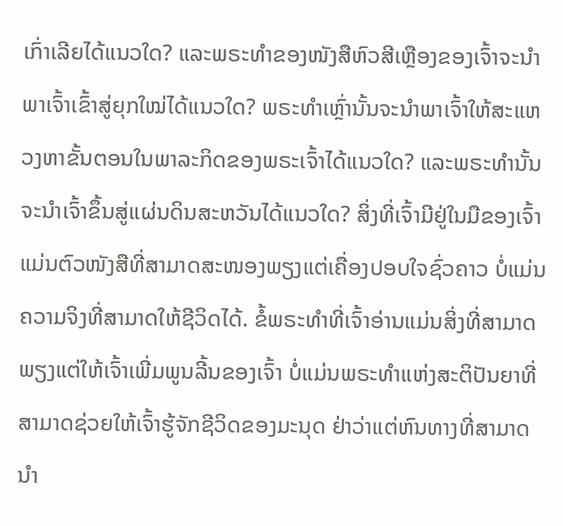ເກົ່າເລີຍໄດ້ແນວໃດ? ແລະພຣະທຳຂອງໜັງສືຫົວສີເຫຼືອງຂອງເຈົ້າຈະນໍາພາເຈົ້າເຂົ້າສູ່ຍຸກໃໝ່ໄດ້ແນວໃດ? ພຣະທໍາເຫຼົ່ານັ້ນຈະນໍາພາເຈົ້າໃຫ້ສະແຫວງຫາຂັ້ນຕອນໃນພາລະກິດຂອງພຣະເຈົ້າໄດ້ແນວໃດ? ແລະພຣະທໍານັ້ນຈະນໍາເຈົ້າຂຶ້ນສູ່ແຜ່ນດິນສະຫວັນໄດ້ແນວໃດ? ສິ່ງທີ່ເຈົ້າມີຢູ່ໃນມືຂອງເຈົ້າແມ່ນຕົວໜັງສືທີ່ສາມາດສະໜອງພຽງແຕ່ເຄື່ອງປອບໃຈຊົ່ວຄາວ ບໍ່ແມ່ນຄວາມຈິງທີ່ສາມາດໃຫ້ຊີວິດໄດ້. ຂໍ້ພຣະທຳທີ່ເຈົ້າອ່ານແມ່ນສິ່ງທີ່ສາມາດພຽງແຕ່ໃຫ້ເຈົ້າເພີ່ມພູນລີ້ນຂອງເຈົ້າ ບໍ່ແມ່ນພຣະທຳແຫ່ງສະຕິປັນຍາທີ່ສາມາດຊ່ວຍໃຫ້ເຈົ້າຮູ້ຈັກຊີວິດຂອງມະນຸດ ຢ່າວ່າແຕ່ຫົນທາງທີ່ສາມາດນໍາ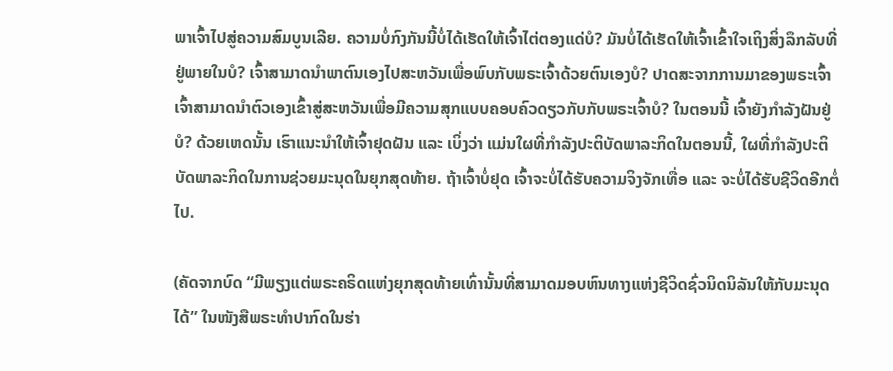ພາເຈົ້າໄປສູ່ຄວາມສົມບູນເລີຍ. ຄວາມບໍ່ກົງກັນນີ້ບໍ່ໄດ້ເຮັດໃຫ້ເຈົ້າໄຕ່ຕອງແດ່ບໍ? ມັນບໍ່ໄດ້ເຮັດໃຫ້ເຈົ້າເຂົ້າໃຈເຖິງສິ່ງລຶກລັບທີ່ຢູ່ພາຍໃນບໍ? ເຈົ້າສາມາດນໍາພາຕົນເອງໄປສະຫວັນເພື່ອພົບກັບພຣະເຈົ້າດ້ວຍຕົນເອງບໍ? ປາດສະຈາກການມາຂອງພຣະເຈົ້າ ເຈົ້າສາມາດນໍາຕົວເອງເຂົ້າສູ່ສະຫວັນເພື່ອມີຄວາມສຸກແບບຄອບຄົວດຽວກັບກັບພຣະເຈົ້າບໍ? ໃນຕອນນີ້ ເຈົ້າຍັງກຳລັງຝັນຢູ່ບໍ? ດ້ວຍເຫດນັ້ນ ເຮົາແນະນໍາໃຫ້ເຈົ້າຢຸດຝັນ ແລະ ເບິ່ງວ່າ ແມ່ນໃຜທີ່ກຳລັງປະຕິບັດພາລະກິດໃນຕອນນີ້, ໃຜທີ່ກຳລັງປະຕິບັດພາລະກິດໃນການຊ່ວຍມະນຸດໃນຍຸກສຸດທ້າຍ. ຖ້າເຈົ້າບໍ່ຢຸດ ເຈົ້າຈະບໍ່ໄດ້ຮັບຄວາມຈິງຈັກເທື່ອ ແລະ ຈະບໍ່ໄດ້ຮັບຊີວິດອີກຕໍ່ໄປ.

(ຄັດຈາກບົດ “ມີພຽງແຕ່ພຣະຄຣິດແຫ່ງຍຸກສຸດທ້າຍເທົ່ານັ້ນທີ່ສາມາດມອບຫົນທາງແຫ່ງຊີວິດຊົ່ວນິດນິລັນໃຫ້ກັບມະນຸດໄດ້” ໃນໜັງສືພຣະທໍາປາກົດໃນຮ່າ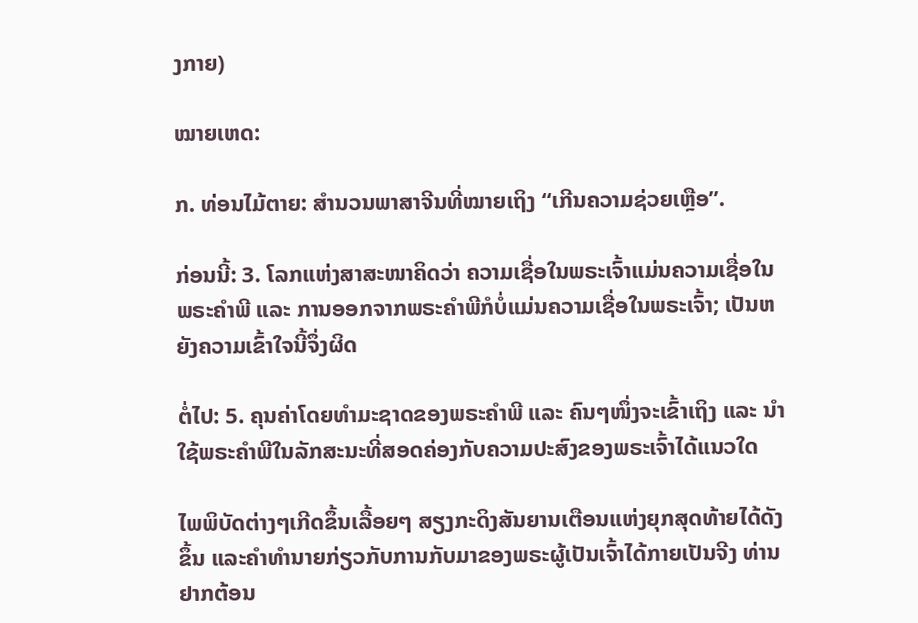ງກາຍ)

ໝາຍເຫດ:

ກ. ທ່ອນໄມ້ຕາຍ: ສຳນວນພາສາຈີນທີ່ໝາຍເຖິງ “ເກີນຄວາມຊ່ວຍເຫຼືອ”.

ກ່ອນນີ້: 3. ໂລກແຫ່ງສາສະໜາຄິດວ່າ ຄວາມເຊື່ອໃນພຣະເຈົ້າແມ່ນຄວາມເຊື່ອໃນພຣະຄຳພີ ແລະ ການອອກຈາກພຣະຄຳພີກໍບໍ່ແມ່ນຄວາມເຊື່ອໃນພຣະເຈົ້າ; ເປັນຫຍັງຄວາມເຂົ້າໃຈນີ້ຈຶ່ງຜິດ

ຕໍ່ໄປ: 5. ຄຸນຄ່າໂດຍທຳມະຊາດຂອງພຣະຄຳພີ ແລະ ຄົນໆໜຶ່ງຈະເຂົ້າເຖິງ ແລະ ນໍາໃຊ້ພຣະຄຳພີໃນລັກສະນະທີ່ສອດຄ່ອງກັບຄວາມປະສົງຂອງພຣະເຈົ້າໄດ້ແນວໃດ

ໄພພິບັດຕ່າງໆເກີດຂຶ້ນເລື້ອຍໆ ສຽງກະດິງສັນຍານເຕືອນແຫ່ງຍຸກສຸດທ້າຍໄດ້ດັງຂຶ້ນ ແລະຄໍາທໍານາຍກ່ຽວກັບການກັບມາຂອງພຣະຜູ້ເປັນເຈົ້າໄດ້ກາຍເປັນຈີງ ທ່ານຢາກຕ້ອນ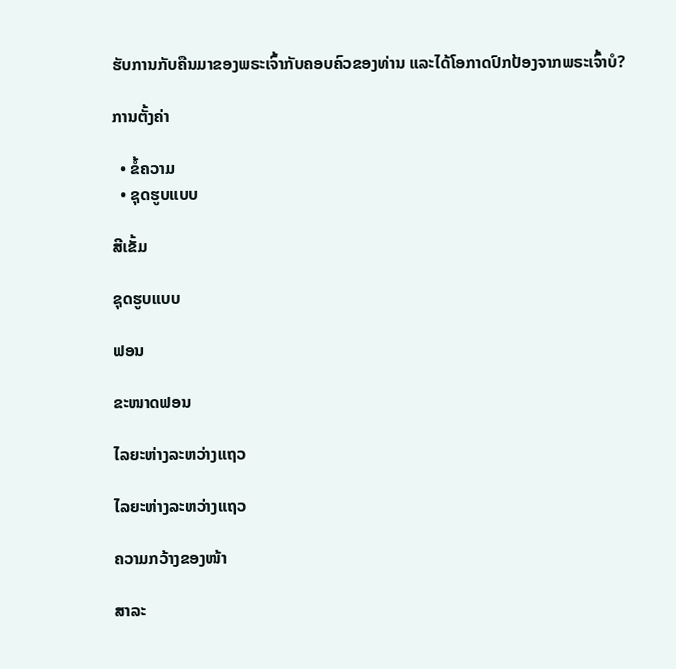ຮັບການກັບຄືນມາຂອງພຣະເຈົ້າກັບຄອບຄົວຂອງທ່ານ ແລະໄດ້ໂອກາດປົກປ້ອງຈາກພຣະເຈົ້າບໍ?

ການຕັ້ງຄ່າ

  • ຂໍ້ຄວາມ
  • ຊຸດຮູບແບບ

ສີເຂັ້ມ

ຊຸດຮູບແບບ

ຟອນ

ຂະໜາດຟອນ

ໄລຍະຫ່າງລະຫວ່າງແຖວ

ໄລຍະຫ່າງລະຫວ່າງແຖວ

ຄວາມກວ້າງຂອງໜ້າ

ສາລະ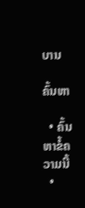ບານ

ຄົ້ນຫາ

  • ຄົ້ນຫາຂໍ້ຄວາມນີ້
  •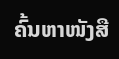ຄົ້ນຫາໜັງສື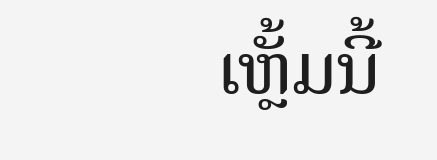ເຫຼັ້ມນີ້